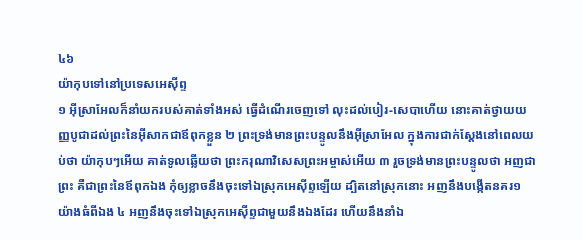៤៦
យ៉ាកុបទៅនៅប្រទេសអេស៊ីព្ទ
១ អ៊ីស្រាអែលក៏នាំយករបស់គាត់ទាំងអស់ ធ្វើដំណើរចេញទៅ លុះដល់បៀរ-សេបាហើយ នោះគាត់ថ្វាយយញ្ញបូជាដល់ព្រះនៃអ៊ីសាកជាឪពុកខ្លួន ២ ព្រះទ្រង់មានព្រះបន្ទូលនឹងអ៊ីស្រាអែល ក្នុងការជាក់ស្តែងនៅពេលយប់ថា យ៉ាកុបៗអើយ គាត់ទូលឆ្លើយថា ព្រះករុណាវិសេសព្រះអម្ចាស់អើយ ៣ រួចទ្រង់មានព្រះបន្ទូលថា អញជាព្រះ គឺជាព្រះនៃឪពុកឯង កុំឲ្យខ្លាចនឹងចុះទៅឯស្រុកអេស៊ីព្ទឡើយ ដ្បិតនៅស្រុកនោះ អញនឹងបង្កើតនគរ១យ៉ាងធំពីឯង ៤ អញនឹងចុះទៅឯស្រុកអេស៊ីព្ទជាមួយនឹងឯងដែរ ហើយនឹងនាំឯ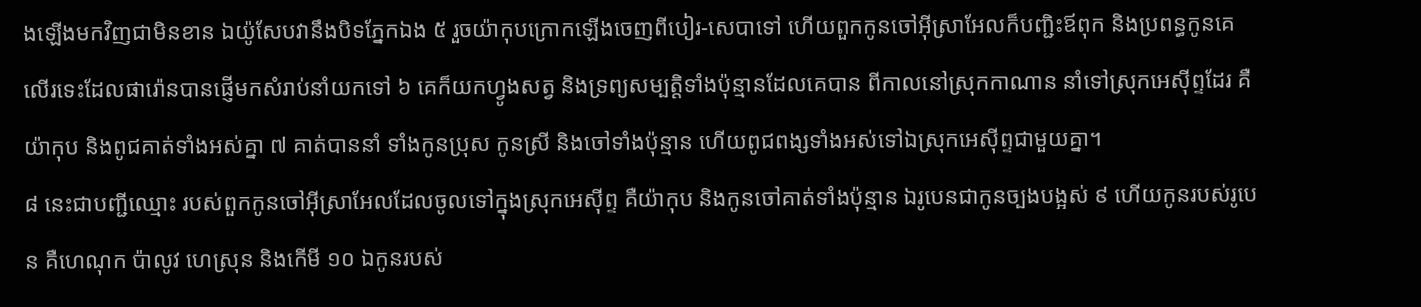ងឡើងមកវិញជាមិនខាន ឯយ៉ូសែបវានឹងបិទភ្នែកឯង ៥ រួចយ៉ាកុបក្រោកឡើងចេញពីបៀរ-សេបាទៅ ហើយពួកកូនចៅអ៊ីស្រាអែលក៏បញ្ជិះឪពុក និងប្រពន្ធកូនគេលើរទេះដែលផារ៉ោនបានផ្ញើមកសំរាប់នាំយកទៅ ៦ គេក៏យកហ្វូងសត្វ និងទ្រព្យសម្បត្តិទាំងប៉ុន្មានដែលគេបាន ពីកាលនៅស្រុកកាណាន នាំទៅស្រុកអេស៊ីព្ទដែរ គឺយ៉ាកុប និងពូជគាត់ទាំងអស់គ្នា ៧ គាត់បាននាំ ទាំងកូនប្រុស កូនស្រី និងចៅទាំងប៉ុន្មាន ហើយពូជពង្សទាំងអស់ទៅឯស្រុកអេស៊ីព្ទជាមួយគ្នា។
៨ នេះជាបញ្ជីឈ្មោះ របស់ពួកកូនចៅអ៊ីស្រាអែលដែលចូលទៅក្នុងស្រុកអេស៊ីព្ទ គឺយ៉ាកុប និងកូនចៅគាត់ទាំងប៉ុន្មាន ឯរូបេនជាកូនច្បងបង្អស់ ៩ ហើយកូនរបស់រូបេន គឺហេណុក ប៉ាលូវ ហេស្រុន និងកើមី ១០ ឯកូនរបស់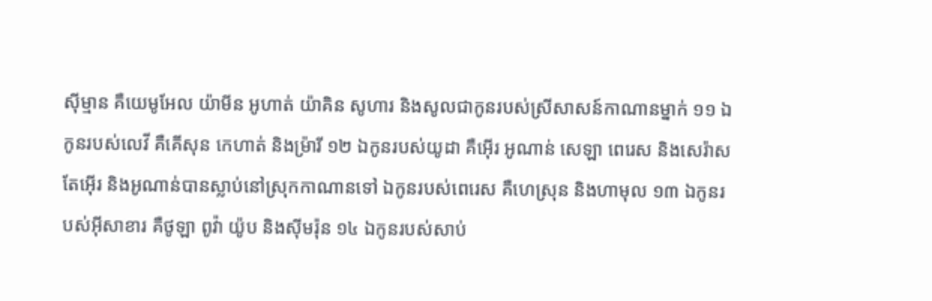ស៊ីម្មាន គឺយេមូអែល យ៉ាមីន អូហាត់ យ៉ាគិន សូហារ និងសូលជាកូនរបស់ស្រីសាសន៍កាណានម្នាក់ ១១ ឯកូនរបស់លេវី គឺគើសុន កេហាត់ និងម្រ៉ារី ១២ ឯកូនរបស់យូដា គឺអ៊ើរ អូណាន់ សេឡា ពេរេស និងសេរ៉ាស តែអ៊ើរ និងអូណាន់បានស្លាប់នៅស្រុកកាណានទៅ ឯកូនរបស់ពេរេស គឺហេស្រុន និងហាមុល ១៣ ឯកូនរបស់អ៊ីសាខារ គឺថូឡា ពូវ៉ា យ៉ូប និងស៊ីមរ៉ុន ១៤ ឯកូនរបស់សាប់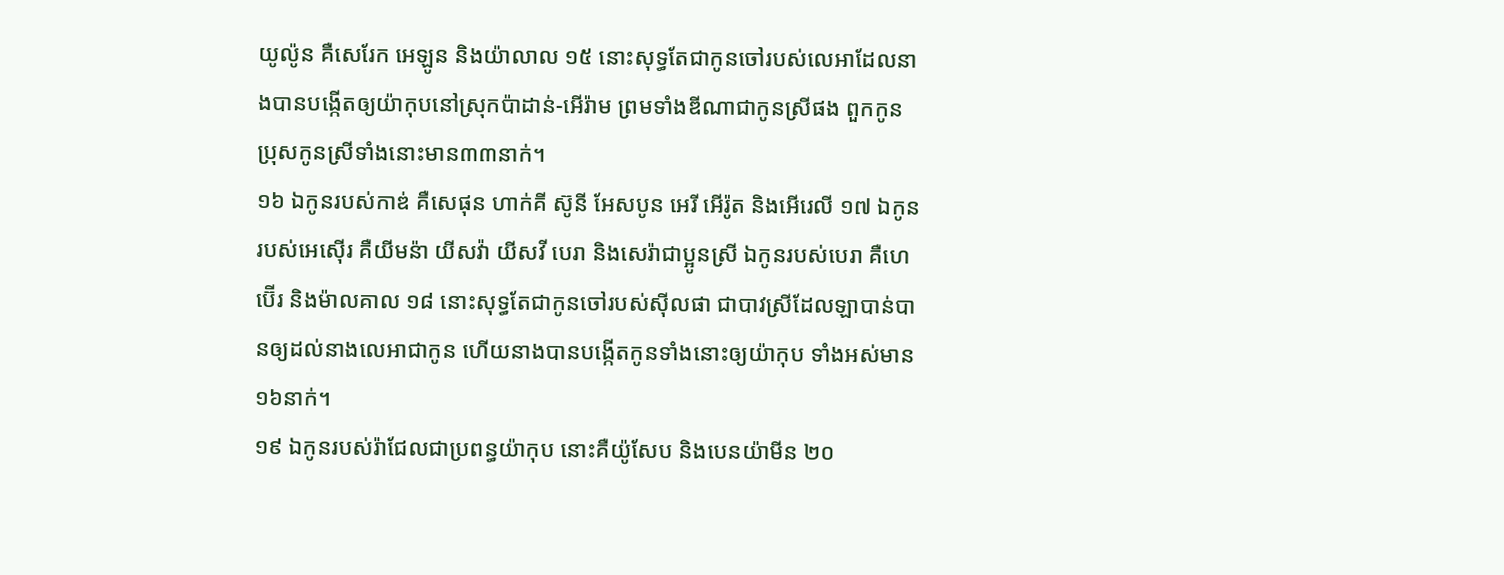យូល៉ូន គឺសេរែក អេឡូន និងយ៉ាលាល ១៥ នោះសុទ្ធតែជាកូនចៅរបស់លេអាដែលនាងបានបង្កើតឲ្យយ៉ាកុបនៅស្រុកប៉ាដាន់-អើរ៉ាម ព្រមទាំងឌីណាជាកូនស្រីផង ពួកកូនប្រុសកូនស្រីទាំងនោះមាន៣៣នាក់។
១៦ ឯកូនរបស់កាឌ់ គឺសេផុន ហាក់គី ស៊ូនី អែសបូន អេរី អើរ៉ូត និងអើរេលី ១៧ ឯកូនរបស់អេស៊ើរ គឺយីមន៉ា យីសវ៉ា យីសវី បេរា និងសេរ៉ាជាប្អូនស្រី ឯកូនរបស់បេរា គឺហេប៊ើរ និងម៉ាលគាល ១៨ នោះសុទ្ធតែជាកូនចៅរបស់ស៊ីលផា ជាបាវស្រីដែលឡាបាន់បានឲ្យដល់នាងលេអាជាកូន ហើយនាងបានបង្កើតកូនទាំងនោះឲ្យយ៉ាកុប ទាំងអស់មាន១៦នាក់។
១៩ ឯកូនរបស់រ៉ាជែលជាប្រពន្ធយ៉ាកុប នោះគឺយ៉ូសែប និងបេនយ៉ាមីន ២០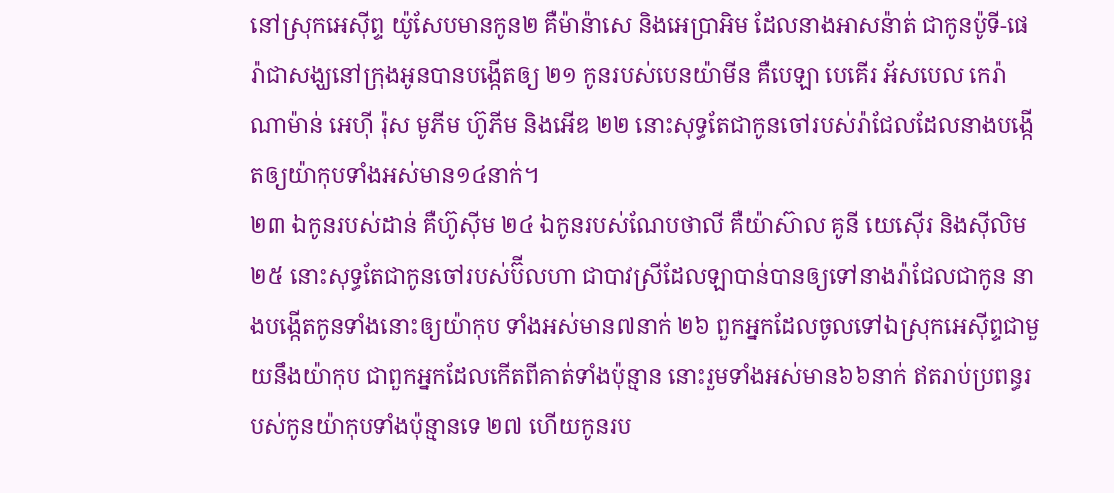នៅស្រុកអេស៊ីព្ទ យ៉ូសែបមានកូន២ គឺម៉ាន៉ាសេ និងអេប្រាអិម ដែលនាងអាសន៉ាត់ ជាកូនប៉ូទី-ផេរ៉ាជាសង្ឃនៅក្រុងអូនបានបង្កើតឲ្យ ២១ កូនរបស់បេនយ៉ាមីន គឺបេឡា បេគើរ អ័សបេល កេរ៉ា ណាម៉ាន់ អេហ៊ី រ៉ុស មូភីម ហ៊ូភីម និងអើឌ ២២ នោះសុទ្ធតែជាកូនចៅរបស់រ៉ាជែលដែលនាងបង្កើតឲ្យយ៉ាកុបទាំងអស់មាន១៤នាក់។
២៣ ឯកូនរបស់ដាន់ គឺហ៊ូស៊ីម ២៤ ឯកូនរបស់ណែបថាលី គឺយ៉ាស៊ាល គូនី យេស៊ើរ និងស៊ីលិម ២៥ នោះសុទ្ធតែជាកូនចៅរបស់ប៊ីលហា ជាបាវស្រីដែលឡាបាន់បានឲ្យទៅនាងរ៉ាជែលជាកូន នាងបង្កើតកូនទាំងនោះឲ្យយ៉ាកុប ទាំងអស់មាន៧នាក់ ២៦ ពួកអ្នកដែលចូលទៅឯស្រុកអេស៊ីព្ទជាមួយនឹងយ៉ាកុប ជាពួកអ្នកដែលកើតពីគាត់ទាំងប៉ុន្មាន នោះរួមទាំងអស់មាន៦៦នាក់ ឥតរាប់ប្រពន្ធរបស់កូនយ៉ាកុបទាំងប៉ុន្មានទេ ២៧ ហើយកូនរប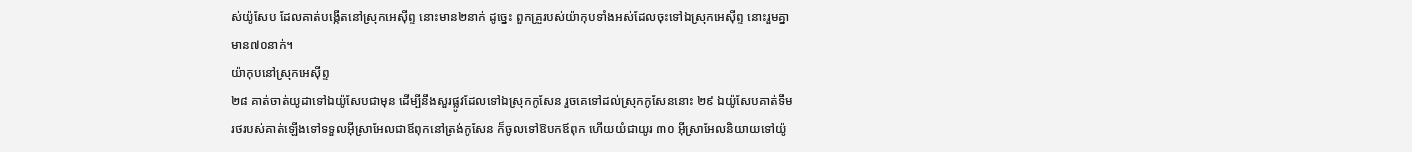ស់យ៉ូសែប ដែលគាត់បង្កើតនៅស្រុកអេស៊ីព្ទ នោះមាន២នាក់ ដូច្នេះ ពួកគ្រួរបស់យ៉ាកុបទាំងអស់ដែលចុះទៅឯស្រុកអេស៊ីព្ទ នោះរួមគ្នាមាន៧០នាក់។
យ៉ាកុបនៅស្រុកអេស៊ីព្ទ
២៨ គាត់ចាត់យូដាទៅឯយ៉ូសែបជាមុន ដើម្បីនឹងសួរផ្លូវដែលទៅឯស្រុកកូសែន រួចគេទៅដល់ស្រុកកូសែននោះ ២៩ ឯយ៉ូសែបគាត់ទឹមរថរបស់គាត់ឡើងទៅទទួលអ៊ីស្រាអែលជាឪពុកនៅត្រង់កូសែន ក៏ចូលទៅឱបកឪពុក ហើយយំជាយូរ ៣០ អ៊ីស្រាអែលនិយាយទៅយ៉ូ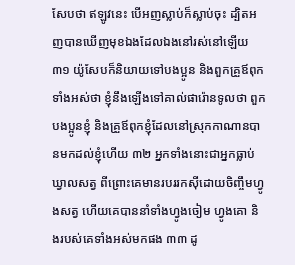សែបថា ឥឡូវនេះ បើអញស្លាប់ក៏ស្លាប់ចុះ ដ្បិតអញបានឃើញមុខឯងដែលឯងនៅរស់នៅឡើយ ៣១ យ៉ូសែបក៏និយាយទៅបងប្អូន និងពួកគ្រួឪពុកទាំងអស់ថា ខ្ញុំនឹងឡើងទៅគាល់ផារ៉ោនទូលថា ពួកបងប្អូនខ្ញុំ និងគ្រួឪពុកខ្ញុំដែលនៅស្រុកកាណានបានមកដល់ខ្ញុំហើយ ៣២ អ្នកទាំងនោះជាអ្នកធ្លាប់ឃ្វាលសត្វ ពីព្រោះគេមានរបររកស៊ីដោយចិញ្ចឹមហ្វូងសត្វ ហើយគេបាននាំទាំងហ្វូងចៀម ហ្វូងគោ និងរបស់គេទាំងអស់មកផង ៣៣ ដូ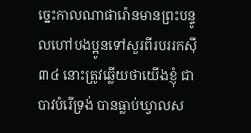ច្នេះកាលណាផារ៉ោនមានព្រះបន្ទូលហៅបងប្អូនទៅសួរពីរបររកស៊ី ៣៤ នោះត្រូវឆ្លើយថាយើងខ្ញុំ ជាបាវបំរើទ្រង់ បានធ្លាប់ឃ្វាលស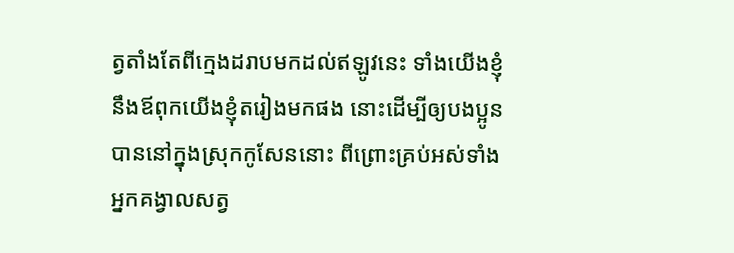ត្វតាំងតែពីក្មេងដរាបមកដល់ឥឡូវនេះ ទាំងយើងខ្ញុំនឹងឪពុកយើងខ្ញុំតរៀងមកផង នោះដើម្បីឲ្យបងប្អូនបាននៅក្នុងស្រុកកូសែននោះ ពីព្រោះគ្រប់អស់ទាំងអ្នកគង្វាលសត្វ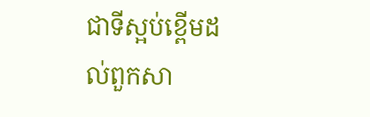ជាទីស្អប់ខ្ពើមដល់ពួកសា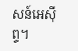សន៍អេស៊ីព្ទ។